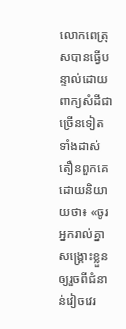លោកពេត្រុសបានធ្វើបន្ទាល់ដោយពាក្យសំដីជាច្រើនទៀត ទាំងដាស់តឿនពួកគេ ដោយនិយាយថា៖ «ចូរអ្នករាល់គ្នាសង្គ្រោះខ្លួនឲ្យរួចពីជំនាន់វៀចវេរ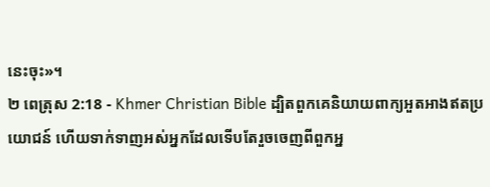នេះចុះ»។
២ ពេត្រុស 2:18 - Khmer Christian Bible ដ្បិតពួកគេនិយាយពាក្យអួតអាងឥតប្រយោជន៍ ហើយទាក់ទាញអស់អ្នកដែលទើបតែរួចចេញពីពួកអ្ន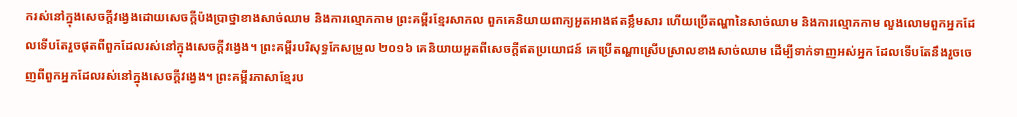ករស់នៅក្នុងសេចក្ដីវង្វេងដោយសេចក្ដីប៉ងប្រាថ្នាខាងសាច់ឈាម និងការល្មោភកាម ព្រះគម្ពីរខ្មែរសាកល ពួកគេនិយាយពាក្យអួតអាងឥតខ្លឹមសារ ហើយប្រើតណ្ហានៃសាច់ឈាម និងការល្មោភកាម លួងលោមពួកអ្នកដែលទើបតែរួចផុតពីពួកដែលរស់នៅក្នុងសេចក្ដីវង្វេង។ ព្រះគម្ពីរបរិសុទ្ធកែសម្រួល ២០១៦ គេនិយាយអួតពីសេចក្ដីឥតប្រយោជន៍ គេប្រើតណ្ហាស្រើបស្រាលខាងសាច់ឈាម ដើម្បីទាក់ទាញអស់អ្នក ដែលទើបតែនឹងរួចចេញពីពួកអ្នកដែលរស់នៅក្នុងសេចក្ដីវង្វេង។ ព្រះគម្ពីរភាសាខ្មែរប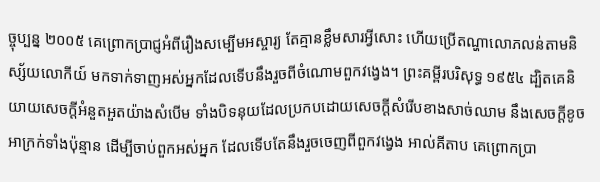ច្ចុប្បន្ន ២០០៥ គេព្រោកប្រាជ្ញអំពីរឿងសម្បើមអស្ចារ្យ តែគ្មានខ្លឹមសារអ្វីសោះ ហើយប្រើតណ្ហាលោភលន់តាមនិស្ស័យលោកីយ៍ មកទាក់ទាញអស់អ្នកដែលទើបនឹងរួចពីចំណោមពួកវង្វេង។ ព្រះគម្ពីរបរិសុទ្ធ ១៩៥៤ ដ្បិតគេនិយាយសេចក្ដីអំនួតអួតយ៉ាងសំបើម ទាំងបិទនុយដែលប្រកបដោយសេចក្ដីសំរើបខាងសាច់ឈាម នឹងសេចក្ដីខូចអាក្រក់ទាំងប៉ុន្មាន ដើម្បីចាប់ពួកអស់អ្នក ដែលទើបតែនឹងរួចចេញពីពួកវង្វេង អាល់គីតាប គេព្រោកប្រា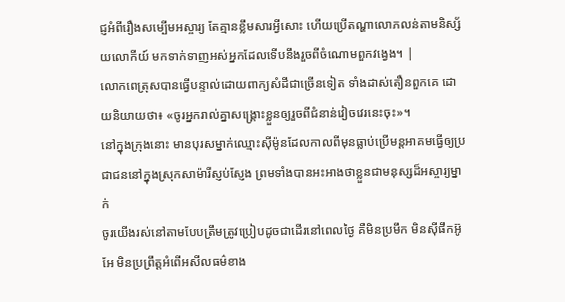ជ្ញអំពីរឿងសម្បើមអស្ចារ្យ តែគ្មានខ្លឹមសារអ្វីសោះ ហើយប្រើតណ្ហាលោភលន់តាមនិស្ស័យលោកីយ៍ មកទាក់ទាញអស់អ្នកដែលទើបនឹងរួចពីចំណោមពួកវង្វេង។ |
លោកពេត្រុសបានធ្វើបន្ទាល់ដោយពាក្យសំដីជាច្រើនទៀត ទាំងដាស់តឿនពួកគេ ដោយនិយាយថា៖ «ចូរអ្នករាល់គ្នាសង្គ្រោះខ្លួនឲ្យរួចពីជំនាន់វៀចវេរនេះចុះ»។
នៅក្នុងក្រុងនោះ មានបុរសម្នាក់ឈ្មោះស៊ីម៉ូនដែលកាលពីមុនធ្លាប់ប្រើមន្ដអាគមធ្វើឲ្យប្រជាជននៅក្នុងស្រុកសាម៉ារីស្ញប់ស្ញែង ព្រមទាំងបានអះអាងថាខ្លួនជាមនុស្សដ៏អស្ចារ្យម្នាក់
ចូរយើងរស់នៅតាមបែបត្រឹមត្រូវប្រៀបដូចជាដើរនៅពេលថ្ងៃ គឺមិនប្រមឹក មិនស៊ីផឹកអ៊ូអែ មិនប្រព្រឹត្ដអំពើអសីលធម៌ខាង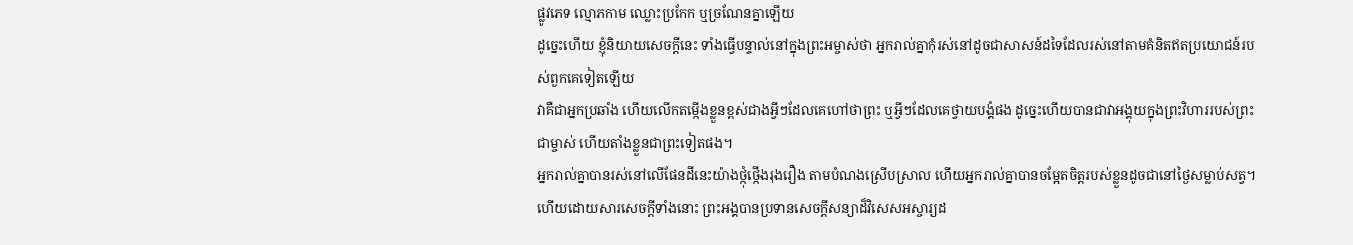ផ្លូវភេទ ល្មោភកាម ឈ្លោះប្រកែក ឬច្រណែនគ្នាឡើយ
ដូច្នេះហើយ ខ្ញុំនិយាយសេចក្ដីនេះ ទាំងធ្វើបន្ទាល់នៅក្នុងព្រះអម្ចាស់ថា អ្នករាល់គ្នាកុំរស់នៅដូចជាសាសន៍ដទៃដែលរស់នៅតាមគំនិតឥតប្រយោជន៍របស់ពួកគេទៀតឡើយ
វាគឺជាអ្នកប្រឆាំង ហើយលើកតម្កើងខ្លួនខ្ពស់ជាងអ្វីៗដែលគេហៅថាព្រះ ឬអ្វីៗដែលគេថ្វាយបង្គំផង ដូច្នេះហើយបានជាវាអង្គុយក្នុងព្រះវិហាររបស់ព្រះជាម្ចាស់ ហើយតាំងខ្លួនជាព្រះទៀតផង។
អ្នករាល់គ្នាបានរស់នៅលើផែនដីនេះយ៉ាងថ្កុំថ្កើងរុងរឿង តាមបំណងស្រើបស្រាល ហើយអ្នករាល់គ្នាបានចម្អែតចិត្ដរបស់ខ្លួនដូចជានៅថ្ងៃសម្លាប់សត្វ។
ហើយដោយសារសេចក្ដីទាំងនោះ ព្រះអង្គបានប្រទានសេចក្ដីសន្យាដ៏វិសេសអស្ចារ្យដ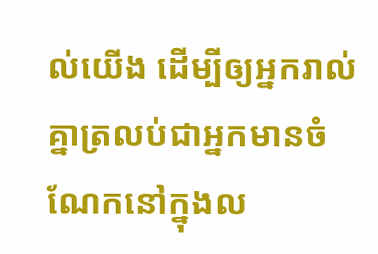ល់យើង ដើម្បីឲ្យអ្នករាល់គ្នាត្រលប់ជាអ្នកមានចំណែកនៅក្នុងល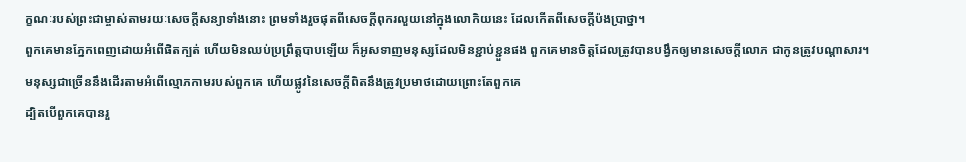ក្ខណៈរបស់ព្រះជាម្ចាស់តាមរយៈសេចក្ដីសន្យាទាំងនោះ ព្រមទាំងរួចផុតពីសេចក្ដីពុករលួយនៅក្នុងលោកិយនេះ ដែលកើតពីសេចក្ដីប៉ងប្រាថ្នា។
ពួកគេមានភ្នែកពេញដោយអំពើផិតក្បត់ ហើយមិនឈប់ប្រព្រឹត្ដបាបឡើយ ក៏អូសទាញមនុស្សដែលមិនខ្ជាប់ខ្ជួនផង ពួកគេមានចិត្ដដែលត្រូវបានបង្វឹកឲ្យមានសេចក្ដីលោភ ជាកូនត្រូវបណ្ដាសារ។
មនុស្សជាច្រើននឹងដើរតាមអំពើល្មោភកាមរបស់ពួកគេ ហើយផ្លូវនៃសេចក្ដីពិតនឹងត្រូវប្រមាថដោយព្រោះតែពួកគេ
ដ្បិតបើពួកគេបានរួ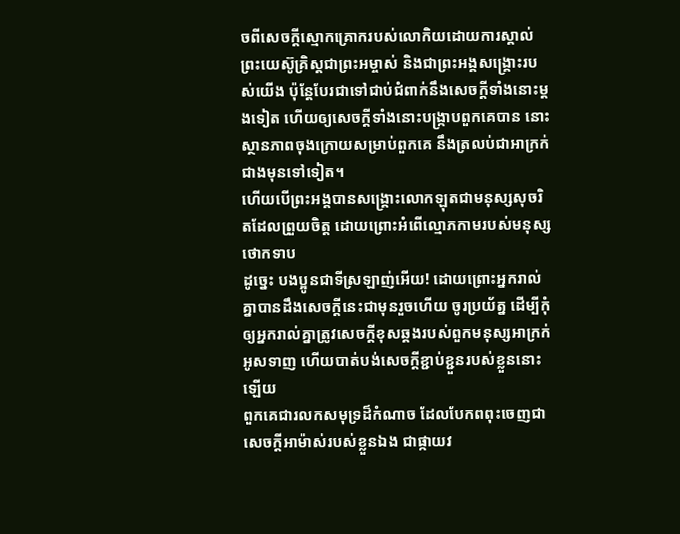ចពីសេចក្ដីស្មោកគ្រោករបស់លោកិយដោយការស្គាល់ព្រះយេស៊ូគ្រិស្ដជាព្រះអម្ចាស់ និងជាព្រះអង្គសង្គ្រោះរបស់យើង ប៉ុន្ដែបែរជាទៅជាប់ជំពាក់នឹងសេចក្ដីទាំងនោះម្ដងទៀត ហើយឲ្យសេចក្ដីទាំងនោះបង្ក្រាបពួកគេបាន នោះស្ថានភាពចុងក្រោយសម្រាប់ពួកគេ នឹងត្រលប់ជាអាក្រក់ជាងមុនទៅទៀត។
ហើយបើព្រះអង្គបានសង្គ្រោះលោកឡុតជាមនុស្សសុចរិតដែលព្រួយចិត្ត ដោយព្រោះអំពើល្មោភកាមរបស់មនុស្សថោកទាប
ដូច្នេះ បងប្អូនជាទីស្រឡាញ់អើយ! ដោយព្រោះអ្នករាល់គ្នាបានដឹងសេចក្ដីនេះជាមុនរួចហើយ ចូរប្រយ័ត្ន ដើម្បីកុំឲ្យអ្នករាល់គ្នាត្រូវសេចក្ដីខុសឆ្គងរបស់ពួកមនុស្សអាក្រក់អូសទាញ ហើយបាត់បង់សេចក្ដីខ្ជាប់ខ្ជួនរបស់ខ្លួននោះឡើយ
ពួកគេជារលកសមុទ្រដ៏កំណាច ដែលបែកពពុះចេញជាសេចក្ដីអាម៉ាស់របស់ខ្លួនឯង ជាផ្កាយវ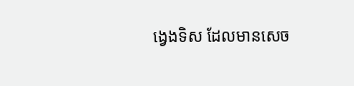ង្វេងទិស ដែលមានសេច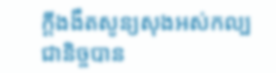ក្ដីងងឹតសូន្យសុងអស់កល្បជានិច្ចបាន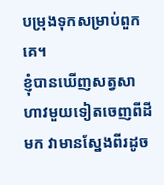បម្រុងទុកសម្រាប់ពួកគេ។
ខ្ញុំបានឃើញសត្វសាហាវមួយទៀតចេញពីដីមក វាមានស្នែងពីរដូច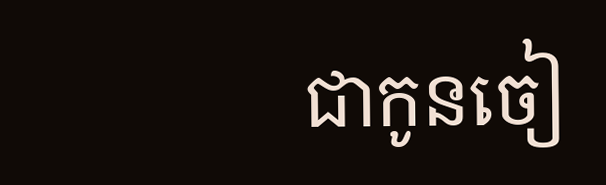ជាកូនចៀ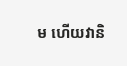ម ហើយវានិ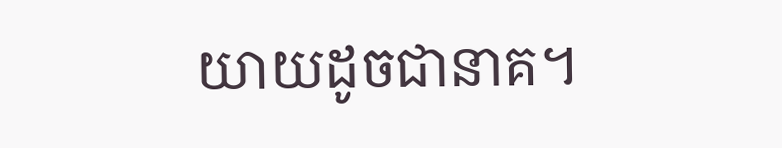យាយដូចជានាគ។